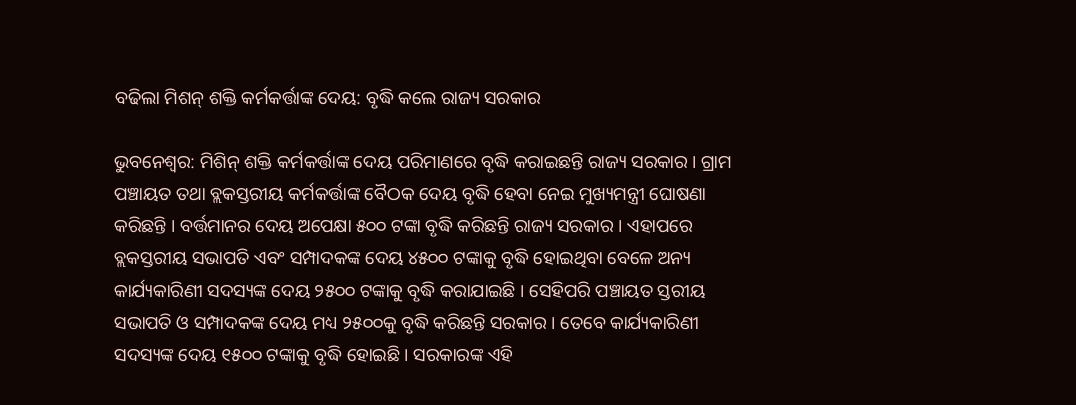ବଢିଲା ମିଶନ୍ ଶକ୍ତି କର୍ମକର୍ତ୍ତାଙ୍କ ଦେୟ: ବୃଦ୍ଧି କଲେ ରାଜ୍ୟ ସରକାର

ଭୁବନେଶ୍ୱର: ମିଶିନ୍ ଶକ୍ତି କର୍ମକର୍ତ୍ତାଙ୍କ ଦେୟ ପରିମାଣରେ ବୃଦ୍ଧି କରାଇଛନ୍ତି ରାଜ୍ୟ ସରକାର । ଗ୍ରାମ ପଞ୍ଚାୟତ ତଥା ବ୍ଲକସ୍ତରୀୟ କର୍ମକର୍ତ୍ତାଙ୍କ ବୈଠକ ଦେୟ ବୃଦ୍ଧି ହେବା ନେଇ ମୁଖ୍ୟମନ୍ତ୍ରୀ ଘୋଷଣା କରିଛନ୍ତି । ବର୍ତ୍ତମାନର ଦେୟ ଅପେକ୍ଷା ୫୦୦ ଟଙ୍କା ବୃଦ୍ଧି କରିଛନ୍ତି ରାଜ୍ୟ ସରକାର । ଏହାପରେ ବ୍ଲକସ୍ତରୀୟ ସଭାପତି ଏବଂ ସମ୍ପାଦକଙ୍କ ଦେୟ ୪୫୦୦ ଟଙ୍କାକୁ ବୃଦ୍ଧି ହୋଇଥିବା ବେଳେ ଅନ୍ୟ କାର୍ଯ୍ୟକାରିଣୀ ସଦସ୍ୟଙ୍କ ଦେୟ ୨୫୦୦ ଟଙ୍କାକୁ ବୃଦ୍ଧି କରାଯାଇଛି । ସେହିପରି ପଞ୍ଚାୟତ ସ୍ତରୀୟ ସଭାପତି ଓ ସମ୍ପାଦକଙ୍କ ଦେୟ ମଧ୍ୟ ୨୫୦୦କୁ ବୃଦ୍ଧି କରିଛନ୍ତି ସରକାର । ତେବେ କାର୍ଯ୍ୟକାରିଣୀ ସଦସ୍ୟଙ୍କ ଦେୟ ୧୫୦୦ ଟଙ୍କାକୁ ବୃଦ୍ଧି ହୋଇଛି । ସରକାରଙ୍କ ଏହି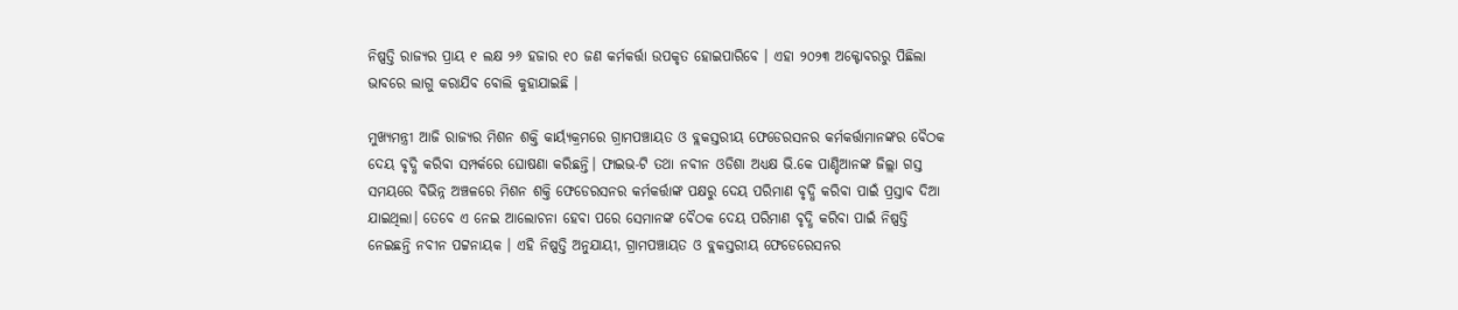ନିଷ୍ପତ୍ତି ରାଜ୍ୟର ପ୍ରାୟ ୧ ଲକ୍ଷ ୨୬ ହଜାର ୧୦ ଜଣ କର୍ମକର୍ତ୍ତା ଉପକୃତ ହୋଇପାରିବେ । ଏହା ୨୦୨୩ ଅକ୍ଟୋବରରୁ ପିଛିଲା ଭାବରେ ଲାଗୁ କରାଯିବ ବୋଲି କୁହାଯାଇଛି ।

ମୁଖ୍ୟମନ୍ତ୍ରୀ ଆଜି ରାଜ୍ୟର ମିଶନ ଶକ୍ତି କାର୍ୟ୍ୟକ୍ରମରେ ଗ୍ରାମପଞ୍ଚାୟତ ଓ ବ୍ଲକସ୍ତରୀୟ ଫେଡେରସନର କର୍ମକର୍ତ୍ତାମାନଙ୍କର ବୈଠକ ଦେୟ ବୃଦ୍ଧି କରିବା ସମ୍ପର୍କରେ ଘୋଷଣା କରିଛନ୍ତି। ଫାଇଭ-ଟି ତଥା ନବୀନ ଓଡିଶା ଅଧ୍ୟକ୍ଷ ଭି.କେ ପାଣ୍ଡିଆନଙ୍କ ଜିଲ୍ଲା ଗସ୍ତ ସମୟରେ ବିଭିନ୍ନ ଅଞ୍ଚଳରେ ମିଶନ ଶକ୍ତି ଫେଡେରସନର କର୍ମକର୍ତ୍ତାଙ୍କ ପକ୍ଷରୁ ଦେୟ ପରିମାଣ ବୃଦ୍ଧି କରିବା ପାଇଁ ପ୍ରସ୍ତାବ ଦିଆ ଯାଇଥିଲା। ତେବେ ଏ ନେଇ ଆଲୋଚନା ହେବା ପରେ ସେମାନଙ୍କ ବୈଠକ ଦେୟ ପରିମାଣ ବୃଦ୍ଧି କରିବା ପାଇଁ ନିଷ୍ପତ୍ତି ନେଇଛନ୍ତି ନବୀନ ପଟ୍ଟନାୟକ । ଏହି ନିଷ୍ପତ୍ତି ଅନୁଯାୟୀ, ଗ୍ରାମପଞ୍ଚାୟତ ଓ ବ୍ଲକସ୍ତରୀୟ ଫେଡେରେସନର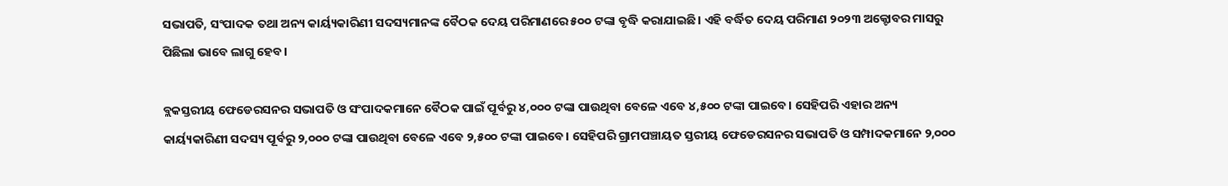ସଭାପତି, ସଂପାଦକ ତଥା ଅନ୍ୟ କାର୍ୟ୍ୟକାରିଣୀ ସଦସ୍ୟମାନଙ୍କ ବୈଠକ ଦେୟ ପରିମାଣରେ ୫୦୦ ଟଙ୍କା ବୃଦ୍ଧି କରାଯାଇଛି। ଏହି ବର୍ଦ୍ଧିତ ଦେୟ ପରିମାଣ ୨୦୨୩ ଅକ୍ଟୋବର ମାସରୁ ପିଛିଲା ଭାବେ ଲାଗୁ ହେବ।

ବ୍ଲକସ୍ତରୀୟ ଫେଡେରସନର ସଭାପତି ଓ ସଂପାଦକମାନେ ବୈଠକ ପାଇଁ ପୂର୍ବରୁ ୪,୦୦୦ ଟଙ୍କା ପାଉଥିବା ବେଳେ ଏବେ ୪,୫୦୦ ଟଙ୍କା ପାଇବେ। ସେହିପରି ଏହାର ଅନ୍ୟ କାର୍ୟ୍ୟକାରିଣୀ ସଦସ୍ୟ ପୂର୍ବରୁ ୨,୦୦୦ ଟଙ୍କା ପାଉଥିବା ବେଳେ ଏବେ ୨,୫୦୦ ଟଙ୍କା ପାଇବେ। ସେହିପରି ଗ୍ରାମପଞ୍ଚାୟତ ସ୍ତରୀୟ ଫେଡେରସନର ସଭାପତି ଓ ସମ୍ପାଦକମାନେ ୨,୦୦୦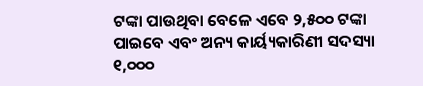ଟଙ୍କା ପାଉଥିବା ବେଳେ ଏବେ ୨,୫୦୦ ଟଙ୍କା ପାଇବେ ଏବଂ ଅନ୍ୟ କାର୍ୟ୍ୟକାରିଣୀ ସଦସ୍ୟା ୧,୦୦୦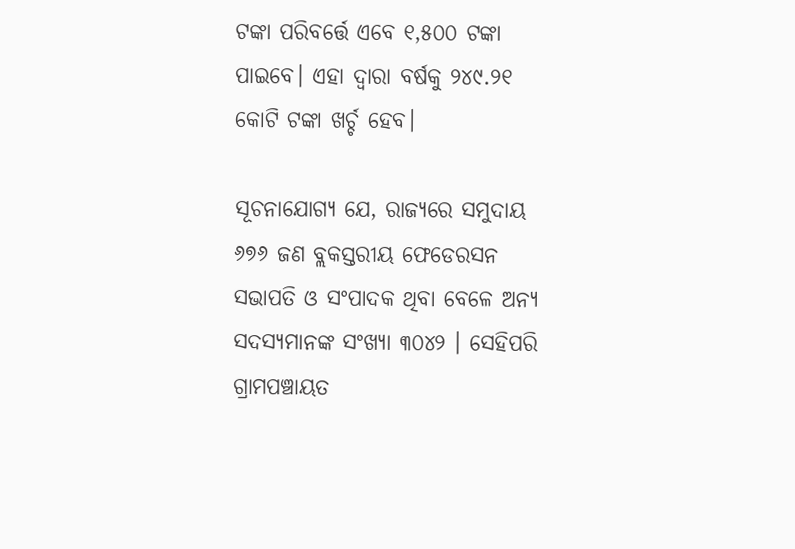ଟଙ୍କା ପରିବର୍ତ୍ତେ ଏବେ ୧,୫୦୦ ଟଙ୍କା ପାଇବେ। ଏହା ଦ୍ୱାରା ବର୍ଷକୁ ୨୪୯.୨୧ କୋଟି ଟଙ୍କା ଖର୍ଚ୍ଚ ହେବ।

ସୂଚନାଯୋଗ୍ୟ ଯେ, ରାଜ୍ୟରେ ସମୁଦାୟ ୬୭୬ ଜଣ ବ୍ଲକସ୍ତରୀୟ ଫେଡେରସନ ସଭାପତି ଓ ସଂପାଦକ ଥିବା ବେଳେ ଅନ୍ୟ ସଦସ୍ୟମାନଙ୍କ ସଂଖ୍ୟା ୩୦୪୨ । ସେହିପରି ଗ୍ରାମପଞ୍ଚାୟତ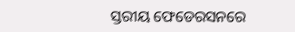ସ୍ତରୀୟ ଫେଡେରସନରେ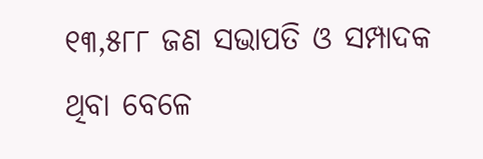୧୩,୫୮୮ ଜଣ ସଭାପତି ଓ ସମ୍ପାଦକ ଥିବା ବେଳେ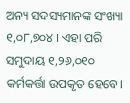ଅନ୍ୟ ସଦସ୍ୟମାନଙ୍କ ସଂଖ୍ୟା ୧,୦୮,୭୦୪ । ଏହା ପରି ସମୁଦାୟ ୧,୨୬,୦୧୦ କର୍ମକର୍ତ୍ତା ଉପକୃତ ହେବେ।